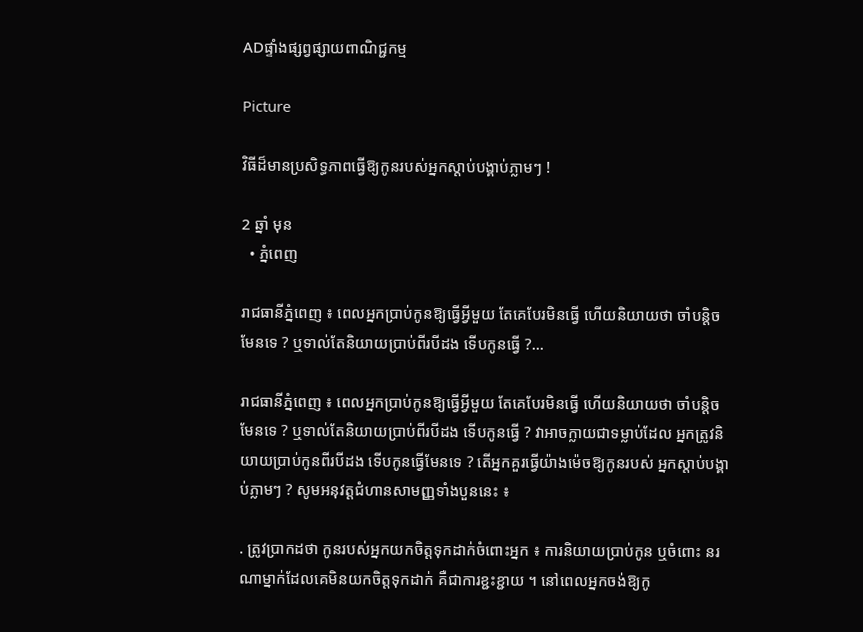ADផ្ទាំងផ្សព្វផ្សាយពាណិជ្ជកម្ម

Picture

វិធីដ៏មានប្រសិទ្ធភាពធ្វើឱ្យកូនរបស់អ្នកស្តាប់បង្គាប់ភ្លាមៗ !

2 ឆ្នាំ មុន
  • ភ្នំពេញ

រាជធានីភ្នំពេញ ៖ ពេលអ្នកប្រាប់កូនឱ្យធ្វើអ្វីមួយ តែគេបែរមិនធ្វើ ហើយនិយាយថា ចាំបន្តិចមែនទេ ? ឬទាល់តែនិយាយប្រាប់ពីរបីដង ទើបកូនធ្វើ ?…

រាជធានីភ្នំពេញ ៖ ពេលអ្នកប្រាប់កូនឱ្យធ្វើអ្វីមួយ តែគេបែរមិនធ្វើ ហើយនិយាយថា ចាំបន្តិចមែនទេ ? ឬទាល់តែនិយាយប្រាប់ពីរបីដង ទើបកូនធ្វើ ? វាអាចក្លាយជាទម្លាប់ដែល អ្នកត្រូវនិយាយប្រាប់កូនពីរបីដង ទើបកូនធ្វើមែនទេ ? តើអ្នកគួរធ្វើយ៉ាងម៉េចឱ្យកូនរបស់ អ្នកស្តាប់បង្គាប់ភ្លាមៗ ? សូមអនុវត្តជំហានសាមញ្ញទាំងបួននេះ ៖

. ត្រូវប្រាកដថា កូនរបស់អ្នកយកចិត្តទុកដាក់ចំពោះអ្នក ៖ ការនិយាយប្រាប់កូន ឬចំពោះ នរណាម្នាក់ដែលគេមិនយកចិត្តទុកដាក់ គឺជាការខ្ជះខ្ជាយ ។ នៅពេលអ្នកចង់ឱ្យកូ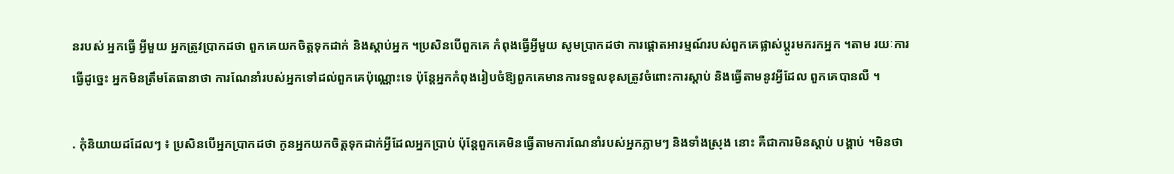នរបស់ អ្នកធ្វើ អ្វីមួយ អ្នកត្រូវប្រាកដថា ពួកគេយកចិត្តទុកដាក់ និងស្តាប់អ្នក ។ប្រសិនបើពួកគេ កំពុងធ្វើអ្វីមួយ សូមប្រាកដថា ការផ្តោតអារម្មណ៍របស់ពួកគេផ្លាស់ប្តូរមករកអ្នក ។តាម រយៈការធ្វើដូច្នេះ អ្នកមិនត្រឹមតែធានាថា ការណែនាំរបស់អ្នកទៅដល់ពួកគេប៉ុណ្ណោះទេ ប៉ុន្តែអ្នកកំពុងរៀបចំឱ្យពួកគេមានការទទួលខុសត្រូវចំពោះការស្តាប់ និងធ្វើតាមនូវអ្វីដែល ពួកគេបានលឺ ។

. កុំនិយាយដដែលៗ ៖ ប្រសិនបើអ្នកប្រាកដថា កូនអ្នកយកចិត្តទុកដាក់អ្វីដែលអ្នកប្រាប់ ប៉ុន្តែពួកគេមិនធ្វើតាមការណែនាំរបស់អ្នកភ្លាមៗ និងទាំងស្រុង នោះ គឺជាការមិនស្តាប់ បង្គាប់ ។មិនថា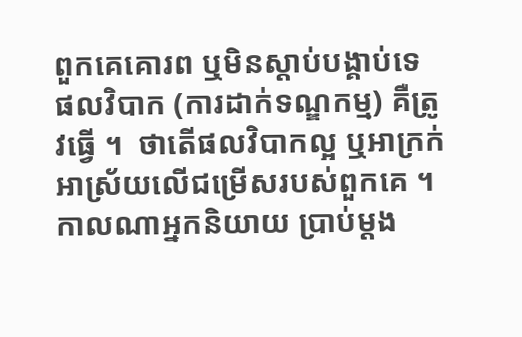ពួកគេគោរព ឬមិនស្តាប់បង្គាប់ទេ ផលវិបាក (ការដាក់ទណ្ឌកម្ម) គឺត្រូវធ្វើ ។  ថាតើផលវិបាកល្អ ឬអាក្រក់អាស្រ័យលើជម្រើសរបស់ពួកគេ ។កាលណាអ្នកនិយាយ ប្រាប់ម្តង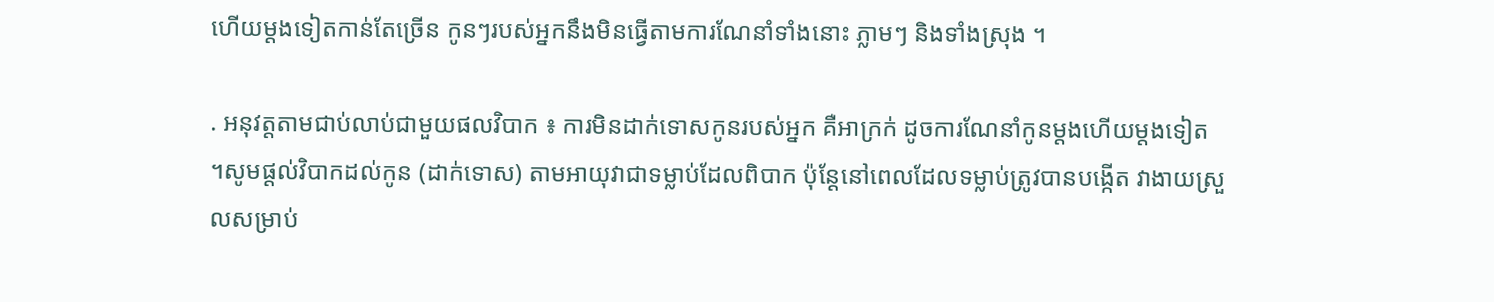ហើយម្តងទៀតកាន់តែច្រើន កូនៗរបស់អ្នកនឹងមិនធ្វើតាមការណែនាំទាំងនោះ ភ្លាមៗ និងទាំងស្រុង ។

. អនុវត្តតាមជាប់លាប់ជាមួយផលវិបាក ៖ ការមិនដាក់ទោសកូនរបស់អ្នក គឺអាក្រក់ ដូចការណែនាំកូនម្តងហើយម្តងទៀត ។សូមផ្តល់វិបាកដល់កូន (ដាក់ទោស) តាមអាយុវាជាទម្លាប់ដែលពិបាក ប៉ុន្តែនៅពេលដែលទម្លាប់ត្រូវបានបង្កើត វាងាយស្រួលសម្រាប់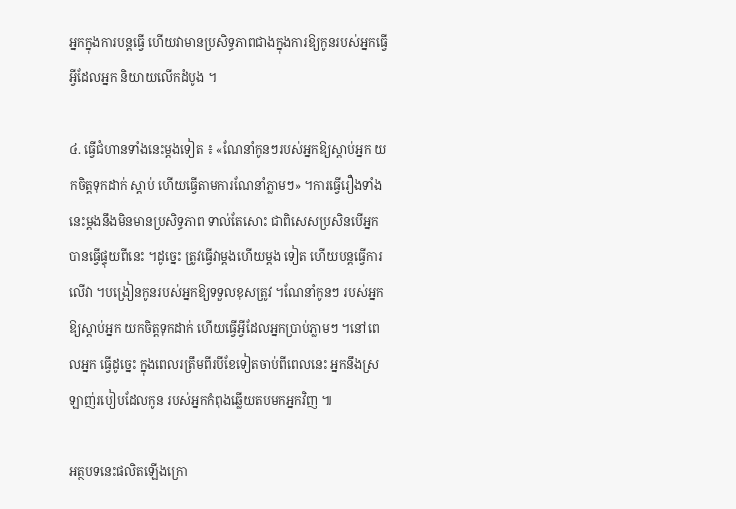អ្នកក្នុងការបន្តធ្វើ ហើយវាមានប្រសិទ្ធភាពជាងក្នុងការឱ្យកូនរបស់អ្នកធ្វើអ្វីដែលអ្នក និយាយលើកដំបូង ។

៤. ធ្វើជំហានទាំងនេះម្តងទៀត ៖ «ណែនាំកូនៗរបស់អ្នកឱ្យស្តាប់អ្នក យកចិត្តទុកដាក់ ស្តាប់ ហើយធ្វើតាមការណែនាំភ្លាមៗ» ។ការធ្វើរឿងទាំងនេះម្តងនឹងមិនមានប្រសិទ្ធភាព ទាល់តែសោះ ជាពិសេសប្រសិនបើអ្នកបានធ្វើផ្ទុយពីនេះ ។ដូច្នេះ ត្រូវធ្វើវាម្តងហើយម្តង ទៀត ហើយបន្តធ្វើការលើវា ។បង្រៀនកូនរបស់អ្នកឱ្យទទួលខុសត្រូវ ។ណែនាំកូនៗ របស់អ្នកឱ្យស្តាប់អ្នក យកចិត្តទុកដាក់ ហើយធ្វើអ្វីដែលអ្នកប្រាប់ភ្លាមៗ ។នៅពេលអ្នក ធ្វើដូច្នេះ ក្នុងពេលរត្រឹមពីរបីខែទៀតចាប់ពីពេលនេះ អ្នកនឹងស្រឡាញ់របៀបដែលកូន របស់អ្នកកំពុងឆ្លើយតបមកអ្នកវិញ ៕

អត្ថបទនេះផលិតឡើងក្រោ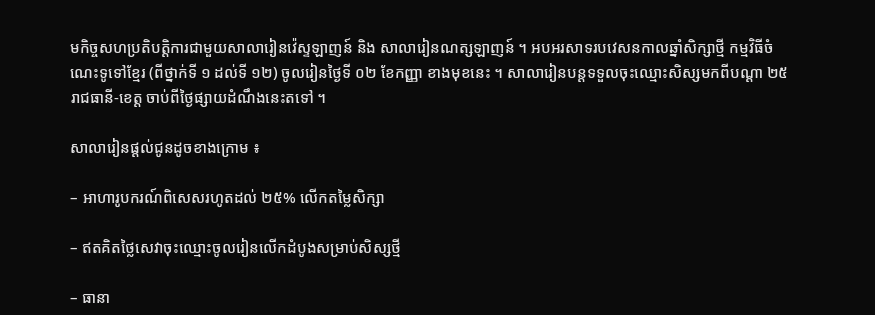មកិច្ចសហប្រតិបត្តិការជាមួយសាលារៀនវ៉េស្ទឡាញន៍ និង សាលារៀនណត្សឡាញន៍ ។ អបអរសាទរបវេសនកាលឆ្នាំសិក្សាថ្មី កម្មវិធីចំណេះទូទៅខ្មែរ (ពីថ្នាក់ទី ១ ដល់ទី ១២) ចូលរៀនថ្ងៃទី ០២ ខែកញ្ញា ខាងមុខនេះ ។ សាលារៀនបន្តទទួលចុះឈ្មោះសិស្សមកពីបណ្តា ២៥ រាជធានី-ខេត្ត ចាប់ពីថ្ងៃផ្សាយដំណឹងនេះតទៅ ។

សាលារៀនផ្តល់ជូនដូចខាងក្រោម ៖

– អាហារូបករណ៍ពិសេសរហូតដល់ ២៥% លើកតម្លៃសិក្សា

– ឥតគិតថ្លៃសេវាចុះឈ្មោះចូលរៀនលើកដំបូងសម្រាប់សិស្សថ្មី

– ធានា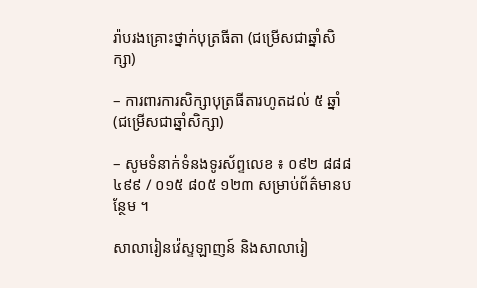រ៉ាបរងគ្រោះថ្នាក់បុត្រធីតា (ជម្រើសជាឆ្នាំសិក្សា)

– ការពារការសិក្សាបុត្រធីតារហូតដល់ ៥ ឆ្នាំ (ជម្រើសជាឆ្នាំសិក្សា)

– សូមទំនាក់ទំនងទូរស័ព្ទលេខ ៖ ០៩២ ៨៨៨ ៤៩៩ / ០១៥ ៨០៥ ១២៣ សម្រាប់ព័ត៌មានបន្ថែម ។

សាលារៀនវ៉េស្ទឡាញន៍ និងសាលារៀ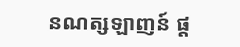នណត្សឡាញន៍ ផ្ត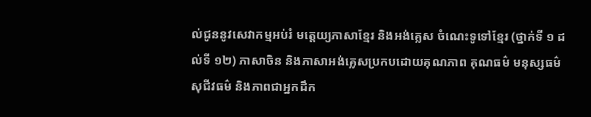ល់ជូននូវសេវាកម្មអប់រំ មត្តេយ្យភាសាខែ្មរ និងអង់គ្លេស ចំណេះទូទៅខ្មែរ (ថ្នាក់ទី ១ ដល់ទី ១២) ភាសាចិន និងភាសាអង់គ្លេសប្រកបដោយគុណភាព គុណធម៌ មនុស្សធម៌ សុជីវធម៌ និងភាពជាអ្នកដឹក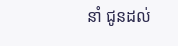នាំ ជូនដល់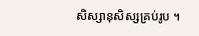សិស្សានុសិស្សគ្រប់រូប ។